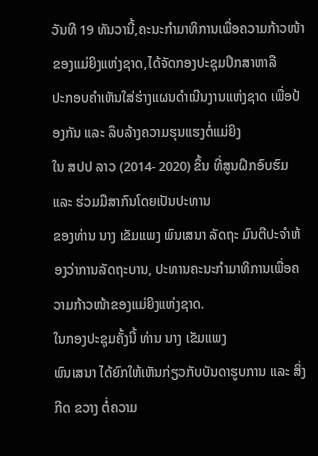ວັນທີ 19 ທັນວານີ້,ຄະນະກຳມາທິການເພື່ອຄວາມກ້າວໜ້າຂອງແມ່ຍິງແຫ່ງຊາດ,ໄດ້ຈັດກອງປະຊຸມປຶກສາຫາລື
ປະກອບຄຳເຫັນໃສ່ຮ່າງແຜນດຳເນີນງານແຫ່ງຊາດ ເພື່ອປ້ອງກັນ ແລະ ລຶບລ້າງຄວາມຮຸນແຮງຕໍ່ແມ່ຍິງ
ໃນ ສປປ ລາວ (2014- 2020) ຂຶ້ນ ທີ່ສູນຝຶກອົບຮົມ ແລະ ຮ່ວມມືສາກົນໂດຍເປັນປະທານ
ຂອງທ່ານ ນາງ ເຂັມແພງ ພົນເສນາ ລັດຖະ ມົນຕີປະຈຳຫ້ອງວ່າການລັດຖະບານ, ປະທານຄະນະກຳມາທິການເພື່ອຄວາມກ້າວໜ້າຂອງແມ່ຍິງແຫ່ງຊາດ.
ໃນກອງປະຊຸມຄັ້ງນີ້ ທ່ານ ນາງ ເຂັມແພງ
ພົນເສນາ ໄດ້ຍົກໃຫ້ເຫັນກ່ຽວກັບບັນດາຮູບການ ແລະ ສິ່ງກີດ ຂວາງ ຕໍ່ຄວາມ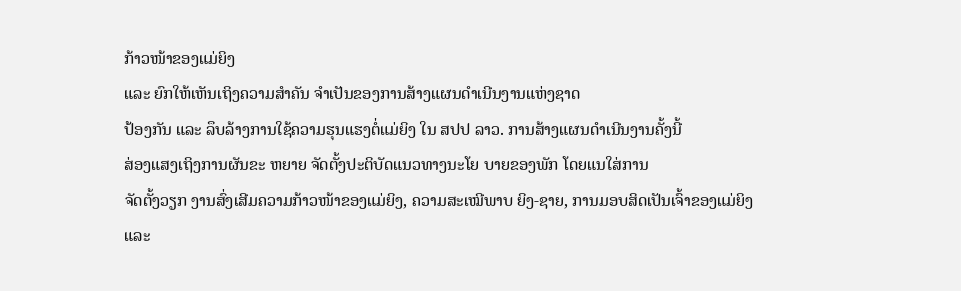ກ້າວໜ້າຂອງແມ່ຍິງ
ແລະ ຍົກໃຫ້ເຫັນເຖິງຄວາມສຳຄັນ ຈຳເປັນຂອງການສ້າງແຜນດຳເນີນງານແຫ່ງຊາດ
ປ້ອງກັນ ແລະ ລຶບລ້າງການໃຊ້ຄວາມຮຸນແຮງຕໍ່ແມ່ຍິງ ໃນ ສປປ ລາວ. ການສ້າງແຜນດຳເນີນງານຄັ້ງນີ້
ສ່ອງແສງເຖິງການຜັນຂະ ຫຍາຍ ຈັດຕັ້ງປະຕິບັດແນວທາງນະໂຍ ບາຍຂອງພັກ ໂດຍແນໃສ່ການ
ຈັດຕັ້ງວຽກ ງານສົ່ງເສີມຄວາມກ້າວໜ້າຂອງແມ່ຍິງ, ຄວາມສະເໝີພາບ ຍິງ-ຊາຍ, ການມອບສິດເປັນເຈົ້າຂອງແມ່ຍິງ
ແລະ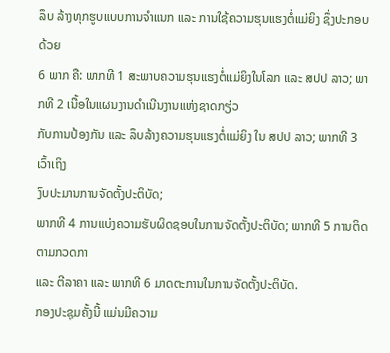ລຶບ ລ້າງທຸກຮູບແບບການຈຳແນກ ແລະ ການໃຊ້ຄວາມຮຸນແຮງຕໍ່ແມ່ຍິງ ຊຶ່ງປະກອບດ້ວຍ
6 ພາກ ຄື: ພາກທີ 1 ສະພາບຄວາມຮຸນແຮງຕໍ່ແມ່ຍິງໃນໂລກ ແລະ ສປປ ລາວ; ພາກທີ 2 ເນື້ອໃນແຜນງານດຳເນີນງານແຫ່ງຊາດກຽ່ວ
ກັບການປ້ອງກັນ ແລະ ລຶບລ້າງຄວາມຮຸນແຮງຕໍ່ແມ່ຍິງ ໃນ ສປປ ລາວ; ພາກທີ 3 ເວົ້າເຖິງ
ງົບປະມານການຈັດຕັ້ງປະຕິບັດ;
ພາກທີ 4 ການແບ່ງຄວາມຮັບຜິດຊອບໃນການຈັດຕັ້ງປະຕິບັດ; ພາກທີ 5 ການຕິດຕາມກວດກາ
ແລະ ຕີລາຄາ ແລະ ພາກທີ 6 ມາດຕະການໃນການຈັດຕັ້ງປະຕິບັດ.
ກອງປະຊຸມຄັ້ງນີ້ ແມ່ນມີຄວາມ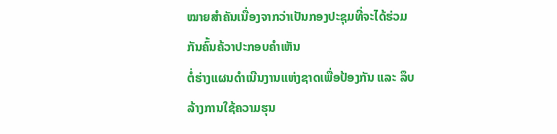ໝາຍສຳຄັນເນື່ອງຈາກວ່າເປັນກອງປະຊຸມທີ່ຈະໄດ້ຮ່ວມກັນຄົ້ນຄ້ວາປະກອບຄຳເຫັນ
ຕໍ່ຮ່າງແຜນດຳເນີນງານແຫ່ງຊາດເພື່ອປ້ອງກັນ ແລະ ລຶບ ລ້າງການໃຊ້ຄວາມຮຸນ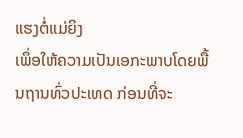ແຮງຕໍ່ແມ່ຍິງ
ເພຶ່ອໃຫ້ຄວາມເປັນເອກະພາບໂດຍພື້ນຖານທົ່ວປະເທດ ກ່ອນທີ່ຈະ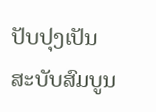ປັບປຸງເປັນສະບັບສົມບູນ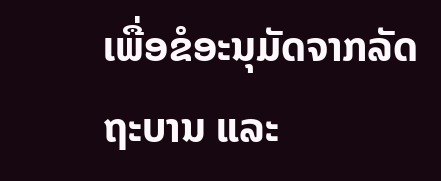ເພື່ອຂໍອະນຸມັດຈາກລັດ ຖະບານ ແລະ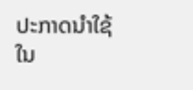ປະກາດນຳໃຊ້ໃນ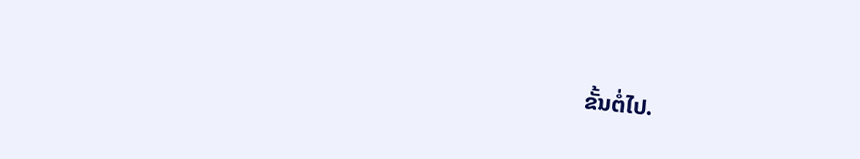ຂັ້ນຕໍ່ໄປ.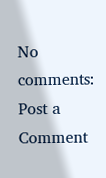No comments:
Post a Comment